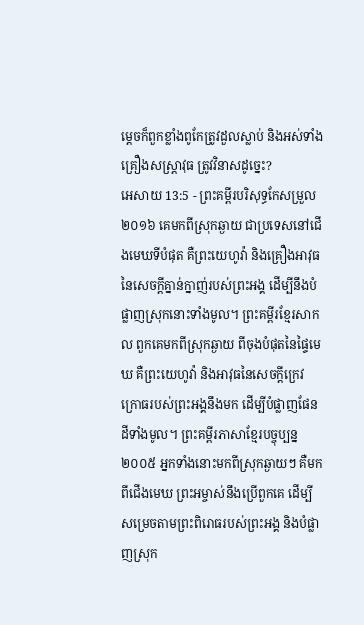ម្តេចក៏ពួកខ្លាំងពូកែត្រូវដួលស្លាប់ និងអស់ទាំងគ្រឿងសស្ត្រាវុធ ត្រូវវិនាសដូច្នេះ?
អេសាយ 13:5 - ព្រះគម្ពីរបរិសុទ្ធកែសម្រួល ២០១៦ គេមកពីស្រុកឆ្ងាយ ជាប្រទេសនៅជើងមេឃទីបំផុត គឺព្រះយេហូវ៉ា និងគ្រឿងអាវុធ នៃសេចក្ដីគ្នាន់ក្នាញ់របស់ព្រះអង្គ ដើម្បីនឹងបំផ្លាញស្រុកនោះទាំងមូល។ ព្រះគម្ពីរខ្មែរសាកល ពួកគេមកពីស្រុកឆ្ងាយ ពីចុងបំផុតនៃផ្ទៃមេឃ គឺព្រះយេហូវ៉ា និងអាវុធនៃសេចក្ដីក្រេវក្រោធរបស់ព្រះអង្គនឹងមក ដើម្បីបំផ្លាញផែនដីទាំងមូល។ ព្រះគម្ពីរភាសាខ្មែរបច្ចុប្បន្ន ២០០៥ អ្នកទាំងនោះមកពីស្រុកឆ្ងាយៗ គឺមកពីជើងមេឃ ព្រះអម្ចាស់នឹងប្រើពួកគេ ដើម្បីសម្រេចតាមព្រះពិរោធរបស់ព្រះអង្គ និងបំផ្លាញស្រុក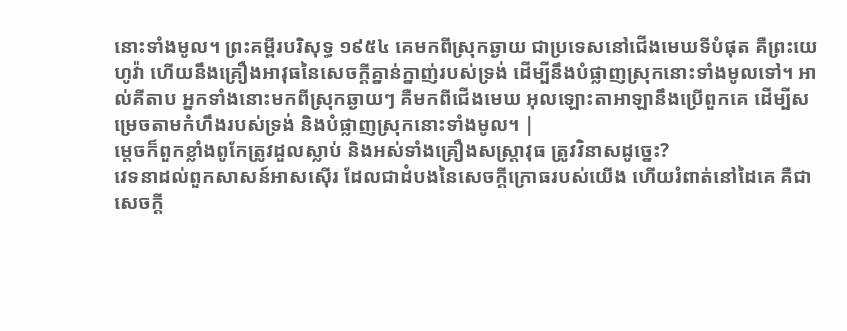នោះទាំងមូល។ ព្រះគម្ពីរបរិសុទ្ធ ១៩៥៤ គេមកពីស្រុកឆ្ងាយ ជាប្រទេសនៅជើងមេឃទីបំផុត គឺព្រះយេហូវ៉ា ហើយនឹងគ្រឿងអាវុធនៃសេចក្ដីគ្នាន់ក្នាញ់របស់ទ្រង់ ដើម្បីនឹងបំផ្លាញស្រុកនោះទាំងមូលទៅ។ អាល់គីតាប អ្នកទាំងនោះមកពីស្រុកឆ្ងាយៗ គឺមកពីជើងមេឃ អុលឡោះតាអាឡានឹងប្រើពួកគេ ដើម្បីសម្រេចតាមកំហឹងរបស់ទ្រង់ និងបំផ្លាញស្រុកនោះទាំងមូល។ |
ម្តេចក៏ពួកខ្លាំងពូកែត្រូវដួលស្លាប់ និងអស់ទាំងគ្រឿងសស្ត្រាវុធ ត្រូវវិនាសដូច្នេះ?
វេទនាដល់ពួកសាសន៍អាសស៊ើរ ដែលជាដំបងនៃសេចក្ដីក្រោធរបស់យើង ហើយរំពាត់នៅដៃគេ គឺជាសេចក្ដី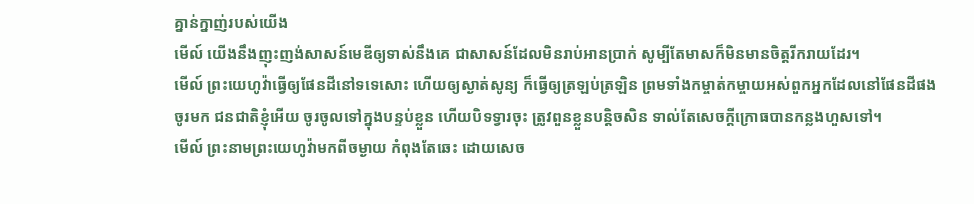គ្នាន់ក្នាញ់របស់យើង
មើល៍ យើងនឹងញុះញង់សាសន៍មេឌីឲ្យទាស់នឹងគេ ជាសាសន៍ដែលមិនរាប់អានប្រាក់ សូម្បីតែមាសក៏មិនមានចិត្តរីករាយដែរ។
មើល៍ ព្រះយេហូវ៉ាធ្វើឲ្យផែនដីនៅទទេសោះ ហើយឲ្យស្ងាត់សូន្យ ក៏ធ្វើឲ្យត្រឡប់ត្រឡិន ព្រមទាំងកម្ចាត់កម្ចាយអស់ពួកអ្នកដែលនៅផែនដីផង
ចូរមក ជនជាតិខ្ញុំអើយ ចូរចូលទៅក្នុងបន្ទប់ខ្លួន ហើយបិទទ្វារចុះ ត្រូវពួនខ្លួនបន្តិចសិន ទាល់តែសេចក្ដីក្រោធបានកន្លងហួសទៅ។
មើល៍ ព្រះនាមព្រះយេហូវ៉ាមកពីចម្ងាយ កំពុងតែឆេះ ដោយសេច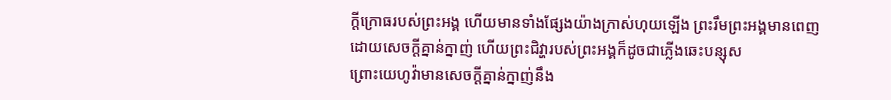ក្ដីក្រោធរបស់ព្រះអង្គ ហើយមានទាំងផ្សែងយ៉ាងក្រាស់ហុយឡើង ព្រះរឹមព្រះអង្គមានពេញដោយសេចក្ដីគ្នាន់ក្នាញ់ ហើយព្រះជិវ្ហារបស់ព្រះអង្គក៏ដូចជាភ្លើងឆេះបន្សុស
ព្រោះយេហូវ៉ាមានសេចក្ដីគ្នាន់ក្នាញ់នឹង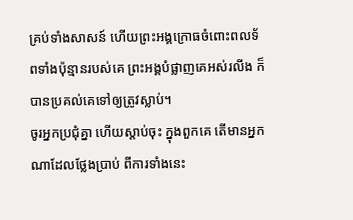គ្រប់ទាំងសាសន៍ ហើយព្រះអង្គក្រោធចំពោះពលទ័ពទាំងប៉ុន្មានរបស់គេ ព្រះអង្គបំផ្លាញគេអស់រលីង ក៏បានប្រគល់គេទៅឲ្យត្រូវស្លាប់។
ចូរអ្នកប្រជុំគ្នា ហើយស្តាប់ចុះ ក្នុងពួកគេ តើមានអ្នកណាដែលថ្លែងប្រាប់ ពីការទាំងនេះ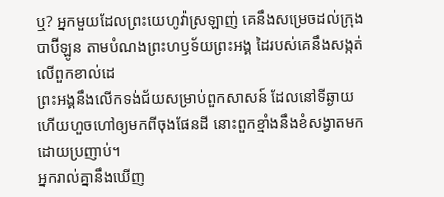ឬ? អ្នកមួយដែលព្រះយេហូវ៉ាស្រឡាញ់ គេនឹងសម្រេចដល់ក្រុងបាប៊ីឡូន តាមបំណងព្រះហឫទ័យព្រះអង្គ ដៃរបស់គេនឹងសង្កត់លើពួកខាល់ដេ
ព្រះអង្គនឹងលើកទង់ជ័យសម្រាប់ពួកសាសន៍ ដែលនៅទីឆ្ងាយ ហើយហួចហៅឲ្យមកពីចុងផែនដី នោះពួកខ្មាំងនឹងខំសង្វាតមកដោយប្រញាប់។
អ្នករាល់គ្នានឹងឃើញ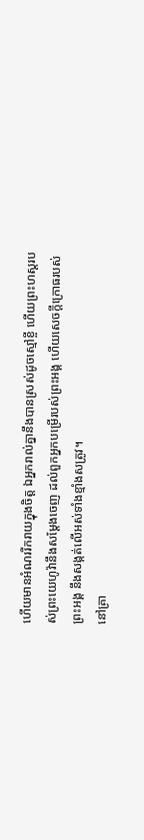ហើយមានអំណររីករាយក្នុងចិត្ត ឯអ្នករាល់គ្នានឹងបានស្រស់ដូចស្មៅខ្ចី ហើយព្រះហស្តរបស់ព្រះយេហូវ៉ានឹងសម្ដែងចេញ ដល់ពួកអ្នកបម្រើរបស់ព្រះអង្គ ហើយសេចក្ដីក្រោធរបស់ព្រះអង្គ នឹងសង្កត់លើអស់ទាំងខ្មាំងសត្រូវ។
នៅគ្រា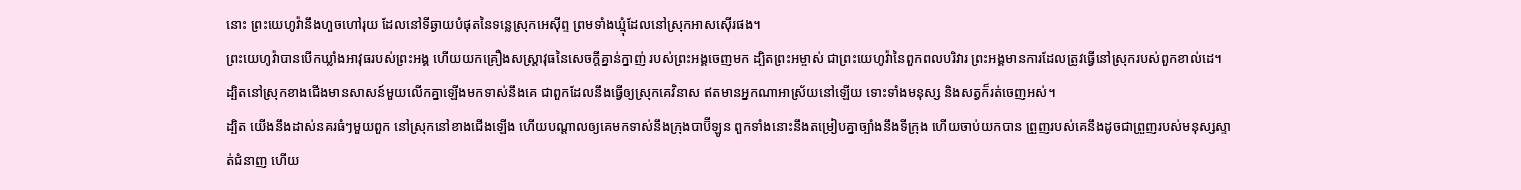នោះ ព្រះយេហូវ៉ានឹងហួចហៅរុយ ដែលនៅទីឆ្ងាយបំផុតនៃទន្លេស្រុកអេស៊ីព្ទ ព្រមទាំងឃ្មុំដែលនៅស្រុកអាសស៊ើរផង។
ព្រះយេហូវ៉ាបានបើកឃ្លាំងអាវុធរបស់ព្រះអង្គ ហើយយកគ្រឿងសស្ត្រាវុធនៃសេចក្ដីគ្នាន់ក្នាញ់ របស់ព្រះអង្គចេញមក ដ្បិតព្រះអម្ចាស់ ជាព្រះយេហូវ៉ានៃពួកពលបរិវារ ព្រះអង្គមានការដែលត្រូវធ្វើនៅស្រុករបស់ពួកខាល់ដេ។
ដ្បិតនៅស្រុកខាងជើងមានសាសន៍មួយលើកគ្នាឡើងមកទាស់នឹងគេ ជាពួកដែលនឹងធ្វើឲ្យស្រុកគេវិនាស ឥតមានអ្នកណាអាស្រ័យនៅឡើយ ទោះទាំងមនុស្ស និងសត្វក៏រត់ចេញអស់។
ដ្បិត យើងនឹងដាស់នគរធំៗមួយពួក នៅស្រុកនៅខាងជើងឡើង ហើយបណ្ដាលឲ្យគេមកទាស់នឹងក្រុងបាប៊ីឡូន ពួកទាំងនោះនឹងតម្រៀបគ្នាច្បាំងនឹងទីក្រុង ហើយចាប់យកបាន ព្រួញរបស់គេនឹងដូចជាព្រួញរបស់មនុស្សស្ទាត់ជំនាញ ហើយ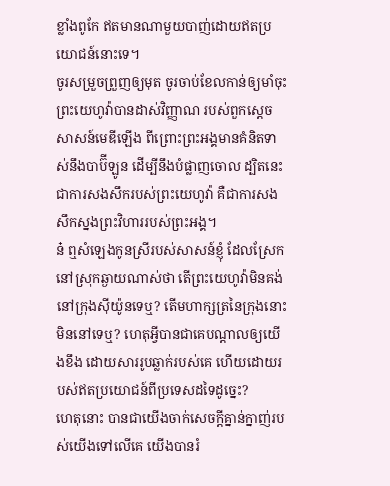ខ្លាំងពូកែ ឥតមានណាមួយបាញ់ដោយឥតប្រយោជន៍នោះទេ។
ចូរសម្រួចព្រួញឲ្យមុត ចូរចាប់ខែលកាន់ឲ្យមាំចុះ ព្រះយេហូវ៉ាបានដាស់វិញ្ញាណ របស់ពួកស្តេចសាសន៍មេឌីឡើង ពីព្រោះព្រះអង្គមានគំនិតទាស់នឹងបាប៊ីឡូន ដើម្បីនឹងបំផ្លាញចោល ដ្បិតនេះជាការសងសឹករបស់ព្រះយេហូវ៉ា គឺជាការសងសឹកស្នងព្រះវិហាររបស់ព្រះអង្គ។
ន៎ ឮសំឡេងកូនស្រីរបស់សាសន៍ខ្ញុំ ដែលស្រែកនៅស្រុកឆ្ងាយណាស់ថា តើព្រះយេហូវ៉ាមិនគង់នៅក្រុងស៊ីយ៉ូនទេឬ? តើមហាក្សត្រនៃក្រុងនោះមិននៅទេឬ? ហេតុអ្វីបានជាគេបណ្ដាលឲ្យយើងខឹង ដោយសាររូបឆ្លាក់របស់គេ ហើយដោយរបស់ឥតប្រយោជន៍ពីប្រទេសដទៃដូច្នេះ?
ហេតុនោះ បានជាយើងចាក់សេចក្ដីគ្នាន់ក្នាញ់របស់យើងទៅលើគេ យើងបានរំ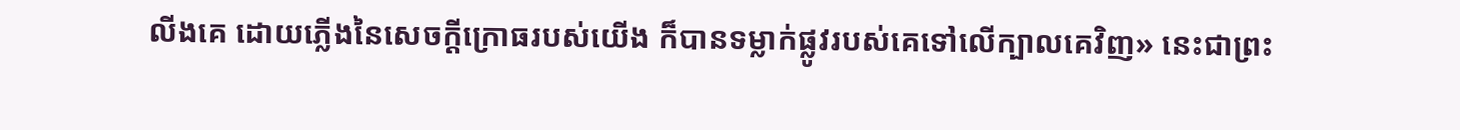លីងគេ ដោយភ្លើងនៃសេចក្ដីក្រោធរបស់យើង ក៏បានទម្លាក់ផ្លូវរបស់គេទៅលើក្បាលគេវិញ» នេះជាព្រះ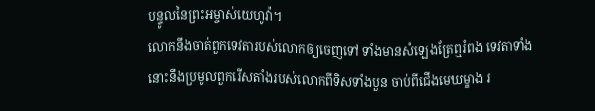បន្ទូលនៃព្រះអម្ចាស់យេហូវ៉ា។
លោកនឹងចាត់ពួកទេវតារបស់លោកឲ្យចេញទៅ ទាំងមានសំឡេងត្រែឮរំពង ទេវតាទាំងនោះនឹងប្រមូលពួករើសតាំងរបស់លោកពីទិសទាំងបួន ចាប់ពីជើងមេឃម្ខាង រ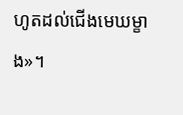ហូតដល់ជើងមេឃម្ខាង»។